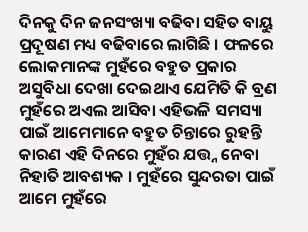ଦିନକୁ ଦିନ ଜନସଂଖ୍ୟା ବଢିବା ସହିତ ବାୟୁ ପ୍ରଦୂଷଣ ମଧ୍ୟ ବଢିବାରେ ଲାଗିଛି । ଫଳରେ ଲୋକମାନଙ୍କ ମୁହଁରେ ବହୁତ ପ୍ରକାର ଅସୁବିଧା ଦେଖା ଦେଇଥାଏ ଯେମିତି କି ବ୍ରଣ ମୁହଁରେ ଅଏଲ ଆସିବା ଏହିଭଳି ସମସ୍ୟା ପାଇଁ ଆମେମାନେ ବହୁତ ଚିନ୍ତାରେ ରୁହନ୍ତି କାରଣ ଏହି ଦିନରେ ମୁହଁର ଯତ୍ତ୍ନ ନେବା ନିହାତି ଆବଶ୍ୟକ । ମୁହଁରେ ସୁନ୍ଦରତା ପାଇଁ ଆମେ ମୁହଁରେ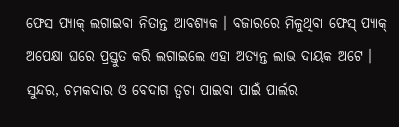ଫେସ ପ୍ୟାକ୍ ଲଗାଇବା ନିତାନ୍ତ ଆବଶ୍ୟକ । ବଜାରରେ ମିଳୁଥିବା ଫେସ୍ ପ୍ୟାକ୍ ଅପେକ୍ଷା ଘରେ ପ୍ରସ୍ତୁତ କରି ଲଗାଇଲେ ଏହା ଅତ୍ୟନ୍ତ ଲାଭ ଦାୟକ ଅଟେ । ସୁନ୍ଦର, ଚମକଦାର ଓ ବେଦାଗ ତ୍ବଚା ପାଇବା ପାଇଁ ପାର୍ଲର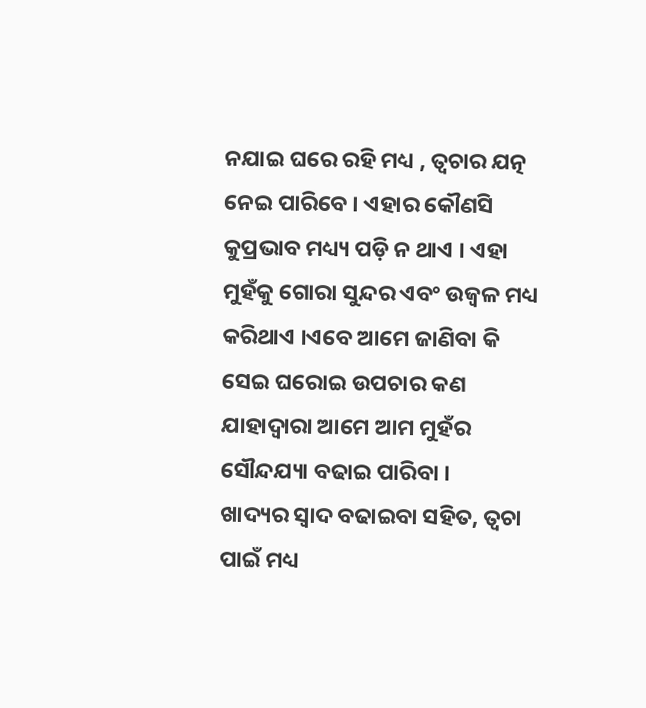ନଯାଇ ଘରେ ରହି ମଧ୍ୟ , ତ୍ବଚାର ଯତ୍ନ ନେଇ ପାରିବେ । ଏହାର କୌଣସି କୁପ୍ରଭାବ ମଧ୍ୟ୍ୟ ପଡ଼ି ନ ଥାଏ । ଏହା ମୁହଁକୁ ଗୋରା ସୁନ୍ଦର ଏବଂ ଉଜ୍ବଳ ମଧ୍ୟ କରିଥାଏ ।ଏବେ ଆମେ ଜାଣିବା କି ସେଇ ଘରୋଇ ଉପଚାର କଣ ଯାହାଦ୍ଵାରା ଆମେ ଆମ ମୁହଁର ସୌନ୍ଦଯ୍ୟା ବଢାଇ ପାରିବା ।
ଖାଦ୍ୟର ସ୍ବାଦ ବଢାଇବା ସହିତ, ତ୍ବଚା ପାଇଁ ମଧ୍ୟ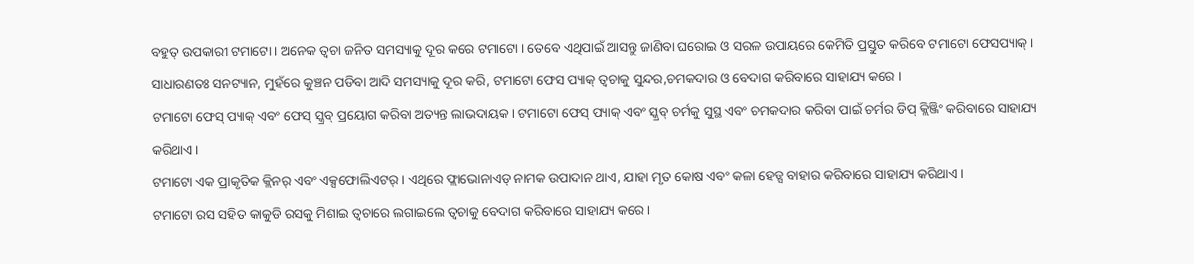ବହୁତ୍ ଉପକାରୀ ଟମାଟୋ । ଅନେକ ତ୍ବଚା ଜନିତ ସମସ୍ୟାକୁ ଦୂର କରେ ଟମାଟୋ । ତେବେ ଏଥିପାଇଁ ଆସନ୍ତୁ ଜାଣିବା ଘରୋଇ ଓ ସରଳ ଉପାୟରେ କେମିତି ପ୍ରସ୍ତୁତ କରିବେ ଟମାଟୋ ଫେସପ୍ୟାକ୍ ।
ସାଧାରଣତଃ ସନଟ୍ୟାନ, ମୁହଁରେ କୁଞ୍ଚନ ପଡିବା ଆଦି ସମସ୍ୟାକୁ ଦୂର କରି, ଟମାଟୋ ଫେସ ପ୍ୟାକ୍ ତ୍ବଚାକୁ ସୁନ୍ଦର,ଚମକଦାର ଓ ବେଦାଗ କରିବାରେ ସାହାଯ୍ୟ କରେ ।
ଟମାଟୋ ଫେସ୍ ପ୍ୟାକ୍ ଏବଂ ଫେସ୍ ସ୍କ୍ରବ୍ ପ୍ରୟୋଗ କରିବା ଅତ୍ୟନ୍ତ ଲାଭଦାୟକ। ଟମାଟୋ ଫେସ୍ ପ୍ୟାକ୍ ଏବଂ ସ୍କ୍ରବ୍ ଚର୍ମକୁ ସୁସ୍ଥ ଏବଂ ଚମକଦାର କରିବା ପାଇଁ ଚର୍ମର ଡିପ୍ କ୍ଲିଞ୍ଜିଂ କରିବାରେ ସାହାଯ୍ୟ କରିଥାଏ ।
ଟମାଟୋ ଏକ ପ୍ରାକୃତିକ କ୍ଲିନର୍ ଏବଂ ଏକ୍ସଫୋଲିଏଟର୍ । ଏଥିରେ ଫ୍ଲାଭୋନାଏଡ୍ ନାମକ ଉପାଦାନ ଥାଏ, ଯାହା ମୃତ କୋଷ ଏବଂ କଳା ହେଡ୍ସ ବାହାର କରିବାରେ ସାହାଯ୍ୟ କରିଥାଏ ।
ଟମାଟୋ ରସ ସହିତ କାକୁଡି ରସକୁ ମିଶାଇ ତ୍ବଚାରେ ଲଗାଇଲେ ତ୍ବଚାକୁ ବେଦାଗ କରିବାରେ ସାହାଯ୍ୟ କରେ ।